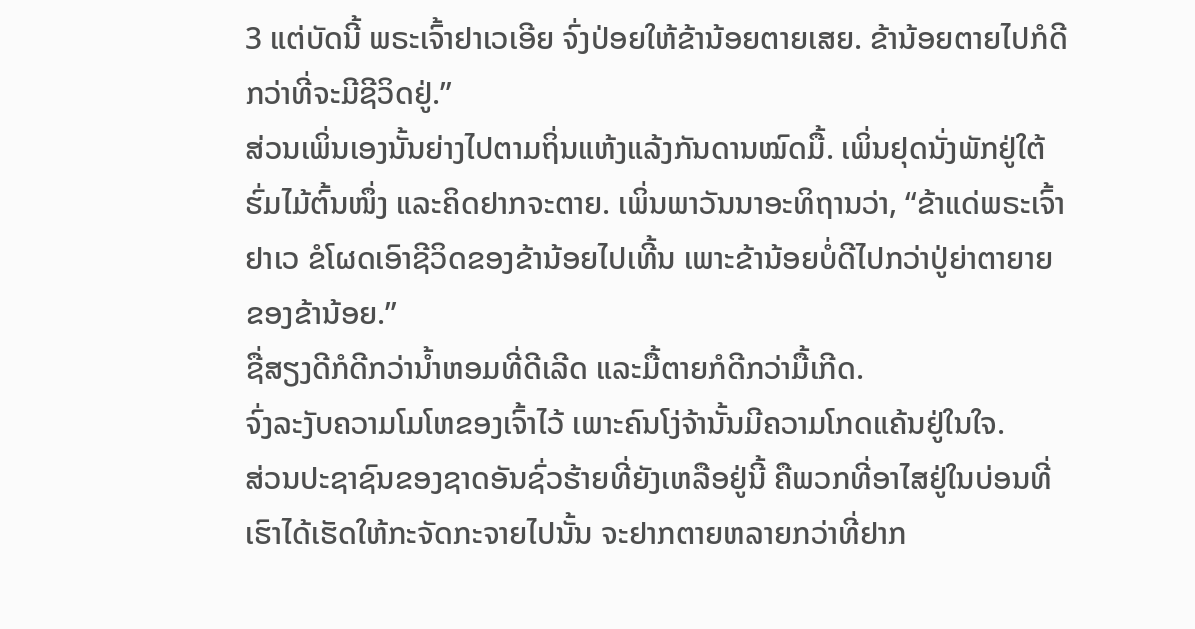3 ແຕ່ບັດນີ້ ພຣະເຈົ້າຢາເວເອີຍ ຈົ່ງປ່ອຍໃຫ້ຂ້ານ້ອຍຕາຍເສຍ. ຂ້ານ້ອຍຕາຍໄປກໍດີກວ່າທີ່ຈະມີຊີວິດຢູ່.”
ສ່ວນເພິ່ນເອງນັ້ນຍ່າງໄປຕາມຖິ່ນແຫ້ງແລ້ງກັນດານໝົດມື້. ເພິ່ນຢຸດນັ່ງພັກຢູ່ໃຕ້ຮົ່ມໄມ້ຕົ້ນໜຶ່ງ ແລະຄິດຢາກຈະຕາຍ. ເພິ່ນພາວັນນາອະທິຖານວ່າ, “ຂ້າແດ່ພຣະເຈົ້າຢາເວ ຂໍໂຜດເອົາຊີວິດຂອງຂ້ານ້ອຍໄປເທີ້ນ ເພາະຂ້ານ້ອຍບໍ່ດີໄປກວ່າປູ່ຍ່າຕາຍາຍຂອງຂ້ານ້ອຍ.”
ຊື່ສຽງດີກໍດີກວ່ານໍ້າຫອມທີ່ດີເລີດ ແລະມື້ຕາຍກໍດີກວ່າມື້ເກີດ.
ຈົ່ງລະງັບຄວາມໂມໂຫຂອງເຈົ້າໄວ້ ເພາະຄົນໂງ່ຈ້ານັ້ນມີຄວາມໂກດແຄ້ນຢູ່ໃນໃຈ.
ສ່ວນປະຊາຊົນຂອງຊາດອັນຊົ່ວຮ້າຍທີ່ຍັງເຫລືອຢູ່ນີ້ ຄືພວກທີ່ອາໄສຢູ່ໃນບ່ອນທີ່ເຮົາໄດ້ເຮັດໃຫ້ກະຈັດກະຈາຍໄປນັ້ນ ຈະຢາກຕາຍຫລາຍກວ່າທີ່ຢາກ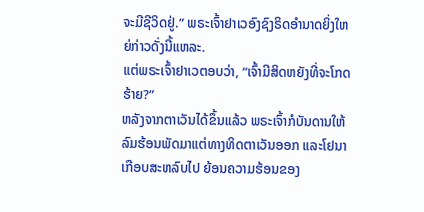ຈະມີຊີວິດຢູ່.” ພຣະເຈົ້າຢາເວອົງຊົງຣິດອຳນາດຍິ່ງໃຫຍ່ກ່າວດັ່ງນີ້ແຫລະ.
ແຕ່ພຣະເຈົ້າຢາເວຕອບວ່າ, “ເຈົ້າມີສິດຫຍັງທີ່ຈະໂກດຮ້າຍ?”
ຫລັງຈາກຕາເວັນໄດ້ຂຶ້ນແລ້ວ ພຣະເຈົ້າກໍບັນດານໃຫ້ລົມຮ້ອນພັດມາແຕ່ທາງທິດຕາເວັນອອກ ແລະໂຢນາເກືອບສະຫລົບໄປ ຍ້ອນຄວາມຮ້ອນຂອງ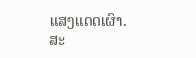ແສງແດດເຜົາ. ສະ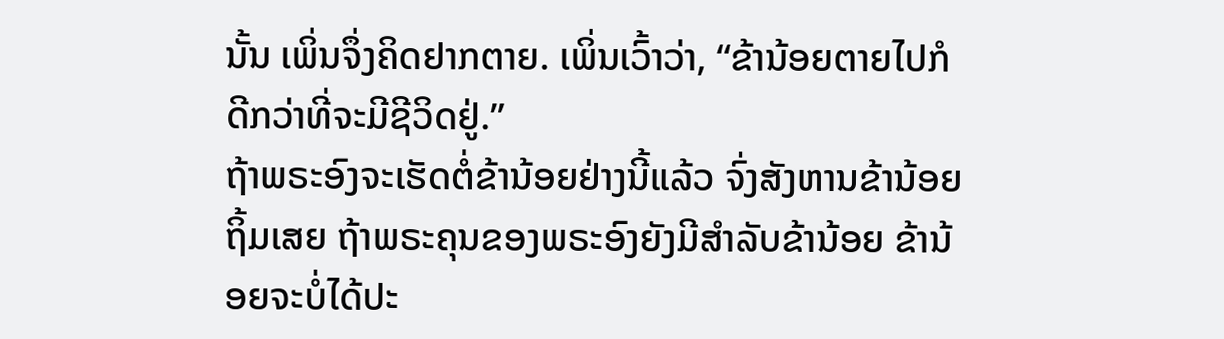ນັ້ນ ເພິ່ນຈຶ່ງຄິດຢາກຕາຍ. ເພິ່ນເວົ້າວ່າ, “ຂ້ານ້ອຍຕາຍໄປກໍດີກວ່າທີ່ຈະມີຊີວິດຢູ່.”
ຖ້າພຣະອົງຈະເຮັດຕໍ່ຂ້ານ້ອຍຢ່າງນີ້ແລ້ວ ຈົ່ງສັງຫານຂ້ານ້ອຍຖິ້ມເສຍ ຖ້າພຣະຄຸນຂອງພຣະອົງຍັງມີສຳລັບຂ້ານ້ອຍ ຂ້ານ້ອຍຈະບໍ່ໄດ້ປະ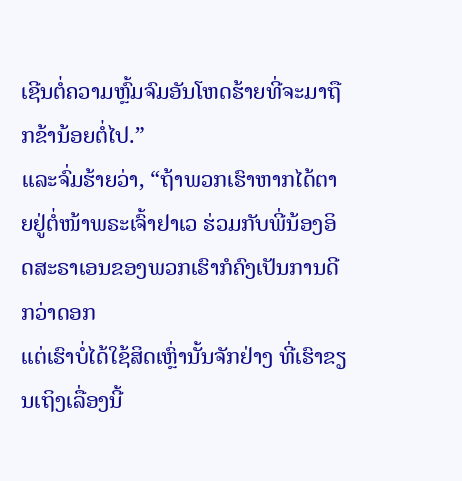ເຊີນຕໍ່ຄວາມຫຼົ້ມຈົມອັນໂຫດຮ້າຍທີ່ຈະມາຖືກຂ້ານ້ອຍຕໍ່ໄປ.”
ແລະຈົ່ມຮ້າຍວ່າ, “ຖ້າພວກເຮົາຫາກໄດ້ຕາຍຢູ່ຕໍ່ໜ້າພຣະເຈົ້າຢາເວ ຮ່ວມກັບພີ່ນ້ອງອິດສະຣາເອນຂອງພວກເຮົາກໍຄົງເປັນການດີກວ່າດອກ
ແຕ່ເຮົາບໍ່ໄດ້ໃຊ້ສິດເຫຼົ່ານັ້ນຈັກຢ່າງ ທີ່ເຮົາຂຽນເຖິງເລື່ອງນີ້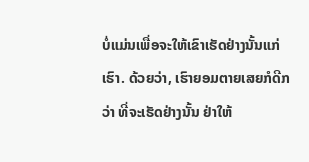ບໍ່ແມ່ນເພື່ອຈະໃຫ້ເຂົາເຮັດຢ່າງນັ້ນແກ່ເຮົາ. ດ້ວຍວ່າ, ເຮົາຍອມຕາຍເສຍກໍດີກວ່າ ທີ່ຈະເຮັດຢ່າງນັ້ນ ຢ່າໃຫ້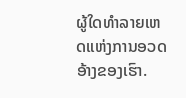ຜູ້ໃດທຳລາຍເຫດແຫ່ງການອວດອ້າງຂອງເຮົາ.